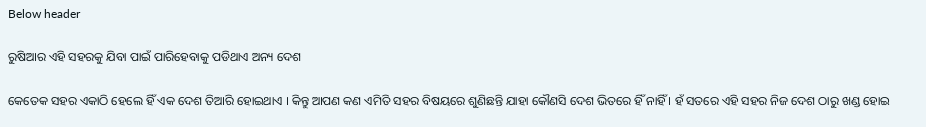Below header

ରୁଷିଆର ଏହି ସହରକୁ ଯିବା ପାଇଁ ପାରିହେବାକୁ ପଡିଥାଏ ଅନ୍ୟ ଦେଶ

କେତେକ ସହର ଏକାଠି ହେଲେ ହିଁ ଏକ ଦେଶ ତିଆରି ହୋଇଥାଏ । କିନ୍ତୁ ଆପଣ କଣ ଏମିତି ସହର ବିଷୟରେ ଶୁଣିଛନ୍ତି ଯାହା କୌଣସି ଦେଶ ଭିତରେ ହିଁ ନାହିଁ । ହଁ ସତରେ ଏହି ସହର ନିଜ ଦେଶ ଠାରୁ ଖଣ୍ଡ ହୋଇ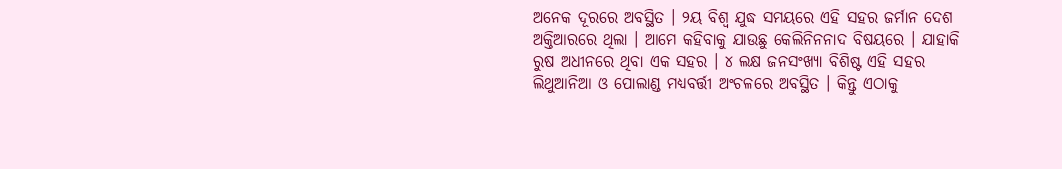ଅନେକ ଦୂରରେ ଅବସ୍ଥିତ । ୨ୟ ବିଶ୍ବ ଯୁଦ୍ଧ ସମୟରେ ଏହି ସହର ଜର୍ମାନ ଦେଶ ଅକ୍ତିଆରରେ ଥିଲା । ଆମେ କହିବାକୁ ଯାଉଛୁ କେଲିନିନନାଦ ବିଷୟରେ । ଯାହାକି ରୁଷ ଅଧୀନରେ ଥିବା ଏକ ସହର । ୪ ଲକ୍ଷ ଜନସଂଖ୍ୟା ବିଶିଷ୍ଟ ଏହି ସହର ଲିଥୁଆନିଆ ଓ ପୋଲାଣ୍ଡ ମଧ୍ୟବର୍ତ୍ତୀ ଅଂଚଳରେ ଅବସ୍ଥିତ । କିନ୍ତୁ ଏଠାକୁ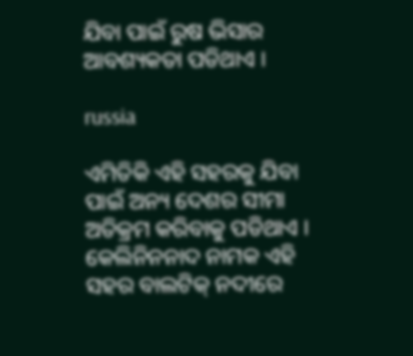ଯିବା ପାଇଁ ରୁଷ ଭିସାର ଆବଶ୍ୟକତା ପଡିଥାଏ ।

russia

ଏମିତିକି ଏହି ସହରକୁ ଯିବା ପାଇଁ ଅନ୍ୟ ଦେଶର ସୀମା ଅତିକ୍ରମ କରିବାକୁ ପଡିଥାଏ । କେଲିନିନନାଦ ନାମକ ଏହି ସହର ବାଲଟିକ୍ ନଦୀରେ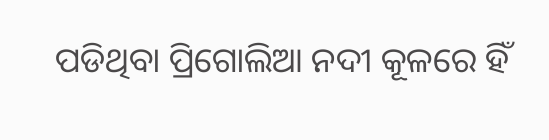ପଡିଥିବା ପ୍ରିଗୋଲିଆ ନଦୀ କୂଳରେ ହିଁ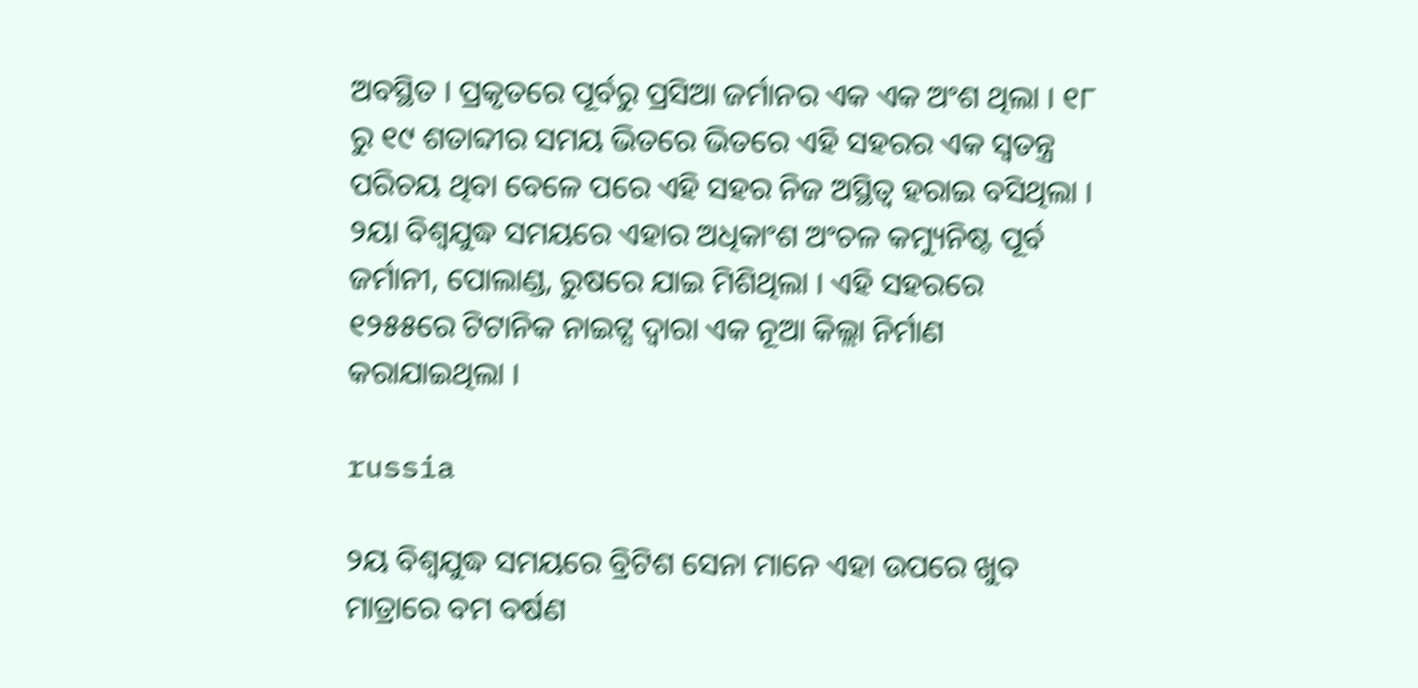ଅବସ୍ଥିତ । ପ୍ରକୃତରେ ପୂର୍ବରୁ ପ୍ରସିଆ ଜର୍ମାନର ଏକ ଏକ ଅଂଶ ଥିଲା । ୧୮ ରୁ ୧୯ ଶତାବ୍ଦୀର ସମୟ ଭିତରେ ଭିତରେ ଏହି ସହରର ଏକ ସ୍ୱତନ୍ତ୍ର ପରିଚୟ ଥିବା ବେଳେ ପରେ ଏହି ସହର ନିଜ ଅସ୍ଥିତ୍ୱ ହରାଇ ବସିଥିଲା । ୨ୟା ବିଶ୍ୱଯୁଦ୍ଧ ସମୟରେ ଏହାର ଅଧିକାଂଶ ଅଂଚଳ କମ୍ୟୁନିଷ୍ଟ ପୂର୍ବ ଜର୍ମାନୀ, ପୋଲାଣ୍ଡ, ରୁଷରେ ଯାଇ ମିଶିଥିଲା । ଏହି ସହରରେ ୧୨୫୫ରେ ଟିଟାନିକ ନାଇଟ୍ସ ଦ୍ୱାରା ଏକ ନୂଆ କିଲ୍ଲା ନିର୍ମାଣ କରାଯାଇଥିଲା ।

russia

୨ୟ ବିଶ୍ୱଯୁଦ୍ଧ ସମୟରେ ବ୍ରିଟିଶ ସେନା ମାନେ ଏହା ଉପରେ ଖୁବ ମାତ୍ରାରେ ବମ ବର୍ଷଣ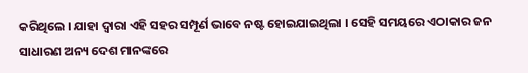କରିଥିଲେ । ଯାହା ଦ୍ୱାରା ଏହି ସହର ସମ୍ପୂର୍ଣ ଭାବେ ନଷ୍ଟ ହୋଇଯାଇଥିଲା । ସେହି ସମୟରେ ଏଠାକାର ଜନ ସାଧାରଣ ଅନ୍ୟ ଦେଶ ମାନଙ୍କରେ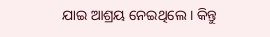ଯାଇ ଆଶ୍ରୟ ନେଇଥିଲେ । କିନ୍ତୁ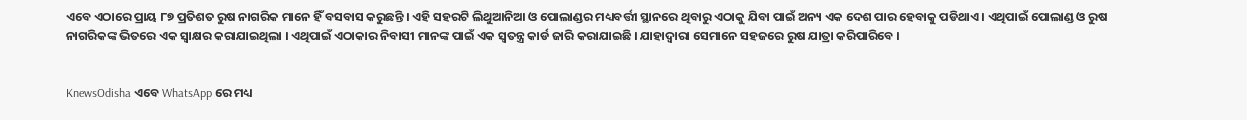ଏବେ ଏଠାରେ ପ୍ରାୟ ୮୭ ପ୍ରତିଶତ ରୁଷ ନାଗରିକ ମାନେ ହିଁ ବସବାସ କରୁଛନ୍ତି । ଏହି ସହରଟି ଲିଥୁଆନିଆ ଓ ପୋଲାଣ୍ଡର ମଧ୍ୟବର୍ତ୍ତୀ ସ୍ଥାନରେ ଥିବାରୁ ଏଠାକୁ ଯିବା ପାଇଁ ଅନ୍ୟ ଏକ ଦେଶ ପାର ହେବାକୁ ପଡିଥାଏ । ଏଥିପାଇଁ ପୋଲାଣ୍ଡ ଓ ରୁଷ ନାଗରିକଙ୍କ ଭିତରେ ଏକ ସ୍ଵାକ୍ଷର କରାଯାଇଥିଲା । ଏଥିପାଇଁ ଏଠାକାର ନିବାସୀ ମାନଙ୍କ ପାଇଁ ଏକ ସ୍ୱତନ୍ତ୍ର କାର୍ଡ ଜାରି କରାଯାଇଛି । ଯାହାଦ୍ୱାରା ସେମାନେ ସହଜରେ ରୁଷ ଯାତ୍ରା କରିପାରିବେ ।


KnewsOdisha ଏବେ WhatsApp ରେ ମଧ୍ୟ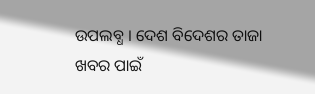ଉପଲବ୍ଧ । ଦେଶ ବିଦେଶର ତାଜା ଖବର ପାଇଁ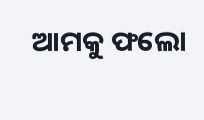ଆମକୁ ଫଲୋ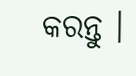କରନ୍ତୁ ।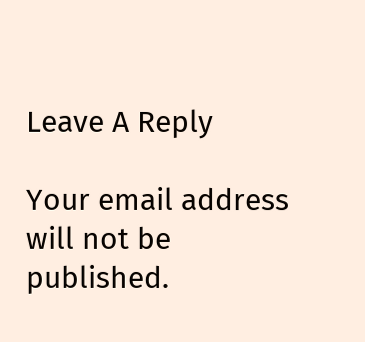Leave A Reply

Your email address will not be published.